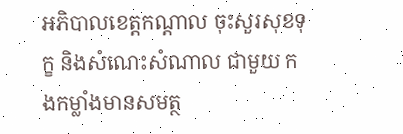អភិបាលខេត្តកណ្ដាល ចុះសួរសុខទុក្ខ និងសំណេះសំណាល ជាមួយ កងកម្លាំងមានសមត្ថ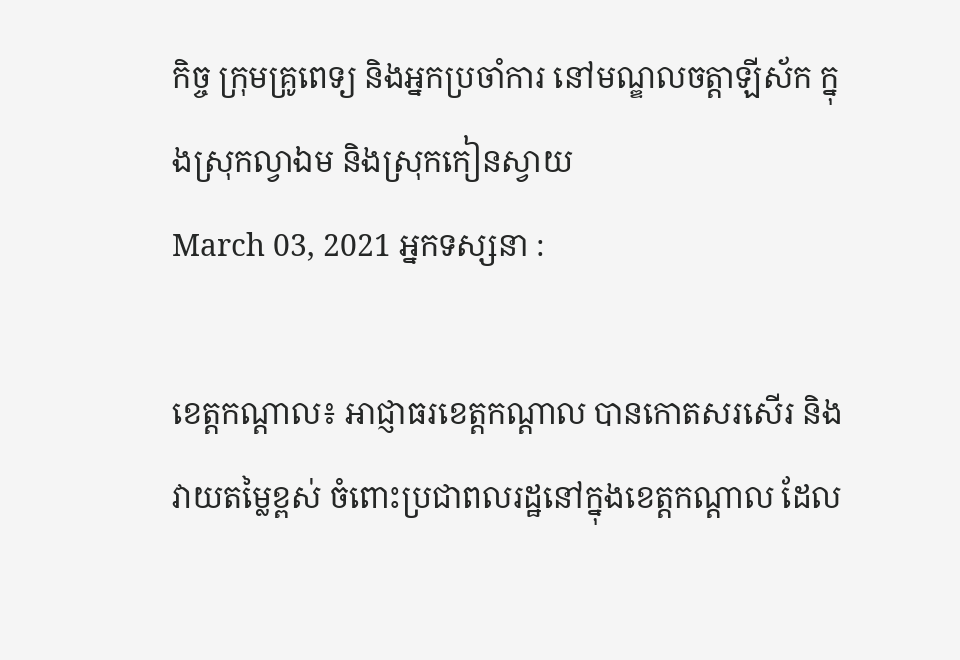កិច្ច ក្រុមគ្រូពេទ្យ និងអ្នកប្រចាំការ នៅមណ្ឌលចត្តាឡីស័ក ក្នុងស្រុកល្វាឯម និងស្រុកកៀនស្វាយ
March 03, 2021 អ្នកទស្សនា :

ខេត្តកណ្តាល៖ អាជ្ញាធរខេត្តកណ្ដាល បានកោតសរសើរ និងវាយតម្លៃខ្ពស់ ចំពោះប្រជាពលរដ្ឋនៅក្នុងខេត្តកណ្ដាល ដែល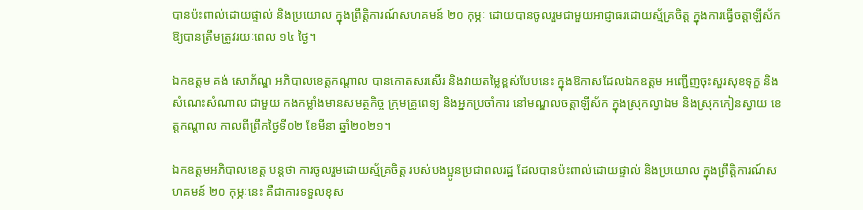បានប៉ះពាល់ដោយផ្ទាល់ និងប្រយោល ក្នុងព្រឹត្តិការណ៍សហគមន៍ ២០ កុម្ភៈ ដោយបានចូលរួមជាមួយអាជ្ញាធរដោយស្ម័គ្រចិត្ត ក្នុងការធ្វើចត្តាឡីស័កឱ្យបានត្រឹមត្រូវរយៈពេល ១៤ ថ្ងៃ។

ឯកឧត្តម គង់ សោភ័ណ្ឌ អភិបាលខេត្តកណ្ដាល បានកោតសរសើរ និងវាយតម្លៃខ្ពស់បែបនេះ ក្នុងឱកាសដែលឯកឧត្តម អញ្ជើញចុះសួរសុខទុក្ខ និងសំណេះសំណាល ជាមួយ កងកម្លាំងមានសមត្ថកិច្ច ក្រុមគ្រូពេទ្យ និងអ្នកប្រចាំការ នៅមណ្ឌលចត្តាឡីស័ក ក្នុងស្រុកល្វាឯម និងស្រុកកៀនស្វាយ ខេត្តកណ្ដាល កាលពីព្រឹកថ្ងៃទី០២ ខែមីនា ឆ្នាំ២០២១។

ឯកឧត្តមអភិបាលខេត្ត បន្តថា ការចូលរួមដោយស្ម័គ្រចិត្ត របស់បងប្អូនប្រជាពលរដ្ឋ ដែលបានប៉ះពាល់ដោយផ្ទាល់ និងប្រយោល ក្នុងព្រឹត្តិការណ៍សហគមន៍ ២០ កុម្ភៈនេះ គឺជាការទទួលខុស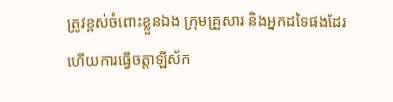ត្រូវខ្ពស់ចំពោះខ្លួនឯង ក្រុមគ្រួសារ និងអ្នកដទៃផងដែរ ហើយការធ្វើចត្តាឡីស័ក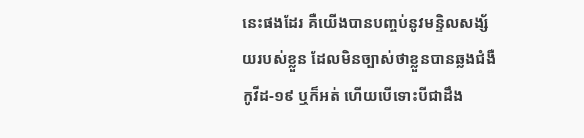នេះផងដែរ គឺយើងបានបញ្ចប់នូវមន្ទិលសង្ស័យរបស់ខ្លួន ដែលមិនច្បាស់ថាខ្លួនបានឆ្លងជំងឺកូវីដ-១៩ ឬក៏អត់ ហើយបើទោះបីជាដឹង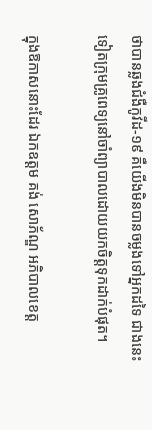ថាបានឆ្លងជំងឺកូវីដ-១៩ គឺយើងមិនបានចម្លងទៅអ្នកដទៃ ជាងនេះទៀតក្រុមគ្រូពេទ្យនៅចាំព្យាបាលដោយយកចិត្តទុកដាក់បំផុត។

ក្នុងឱកាសនោះដែរ ឯកឧត្តម គង់ សោភ័ណ្ឌ អភិបាលខេត្ត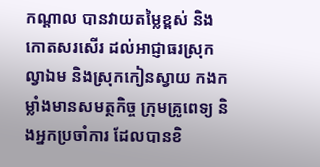កណ្តាល បានវាយតម្លៃខ្ពស់ និងកោតសរសើរ ដល់អាជ្ញាធរស្រុកល្វាឯម និងស្រុកកៀនស្វាយ កងកម្លាំងមានសមត្ថកិច្ច ក្រុមគ្រូពេទ្យ និងអ្នកប្រចាំការ ដែលបានខិ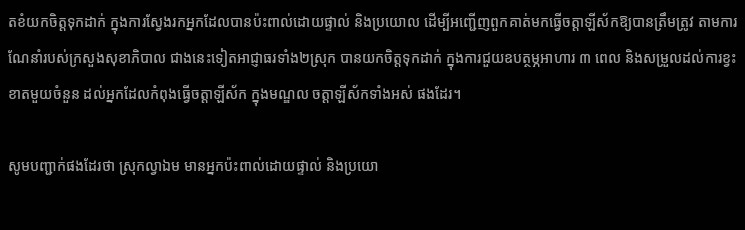តខំយកចិត្តទុកដាក់ ក្នុងការស្វែងរកអ្នកដែលបានប៉ះពាល់ដោយផ្ទាល់ និងប្រយោល ដើម្បីអញ្ជើញពួកគាត់មកធ្វើចត្តាឡីស័កឱ្យបានត្រឹមត្រូវ តាមការណែនាំរបស់ក្រសួងសុខាភិបាល ជាងនេះទៀតអាជ្ញាធរទាំង២ស្រុក បានយកចិត្តទុកដាក់ ក្នុងការជួយឧបត្ថម្ភអាហារ ៣ ពេល និងសម្រួលដល់ការខ្វះខាតមួយចំនួន ដល់អ្នកដែលកំពុងធ្វើចត្តាឡីស័ក ក្នុងមណ្ឌល ចត្តាឡីស័កទាំងអស់ ផងដែរ។

សូមបញ្ជាក់ផងដែរថា ស្រុកល្វាឯម មានអ្នកប៉ះពាល់ដោយផ្ទាល់ និងប្រយោ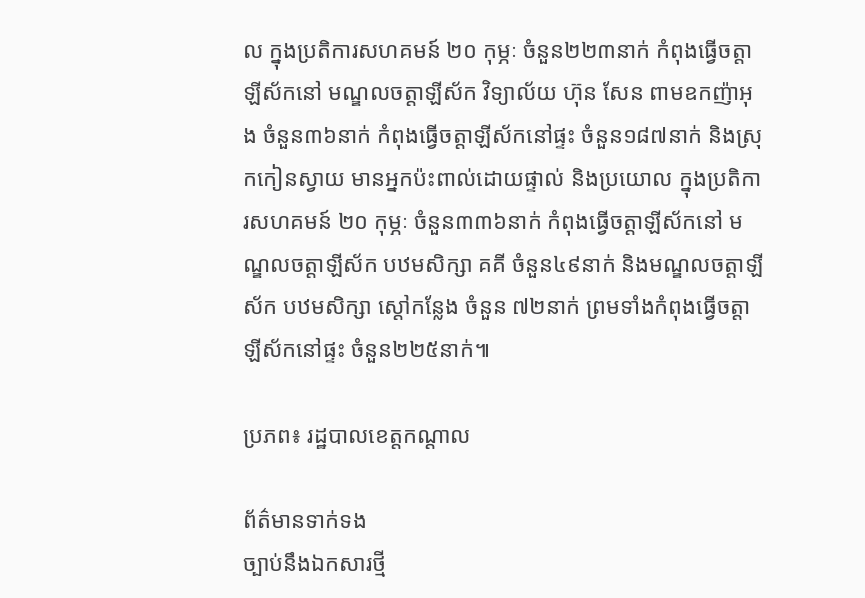ល ក្នុងប្រតិការសហគមន៍ ២០ កុម្ភៈ ចំនួន២២៣នាក់ កំពុងធ្វើចត្តាឡីស័កនៅ មណ្ឌលចត្តាឡីស័ក វិទ្យាល័យ ហ៊ុន សែន ពាមឧកញ៉ាអុង ចំនួន៣៦នាក់ កំពុងធ្វើចត្តាឡីស័កនៅផ្ទះ ចំនួន១៨៧នាក់ និងស្រុកកៀនស្វាយ មានអ្នកប៉ះពាល់ដោយផ្ទាល់ និងប្រយោល ក្នុងប្រតិការសហគមន៍ ២០ កុម្ភៈ ចំនួន៣៣៦នាក់ កំពុងធ្វើចត្តាឡីស័កនៅ មណ្ឌលចត្តាឡីស័ក បឋមសិក្សា គគី ចំនួន៤៩នាក់ និងមណ្ឌលចត្តាឡីស័ក បឋមសិក្សា ស្ដៅកន្លែង ចំនួន ៧២នាក់ ព្រមទាំងកំពុងធ្វើចត្តាឡីស័កនៅផ្ទះ ចំនួន២២៥នាក់៕

ប្រភព៖ រដ្ឋបាលខេត្តកណ្ដាល

ព័ត៌មានទាក់ទង
ច្បាប់នឹងឯកសារថ្មី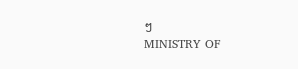ៗ
MINISTRY OF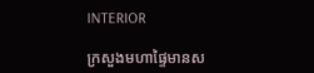INTERIOR

ក្រសួងមហាផ្ទៃមានស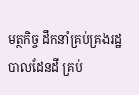មត្ថកិច្ច ដឹកនាំគ្រប់គ្រងរដ្ឋបាលដែនដី គ្រប់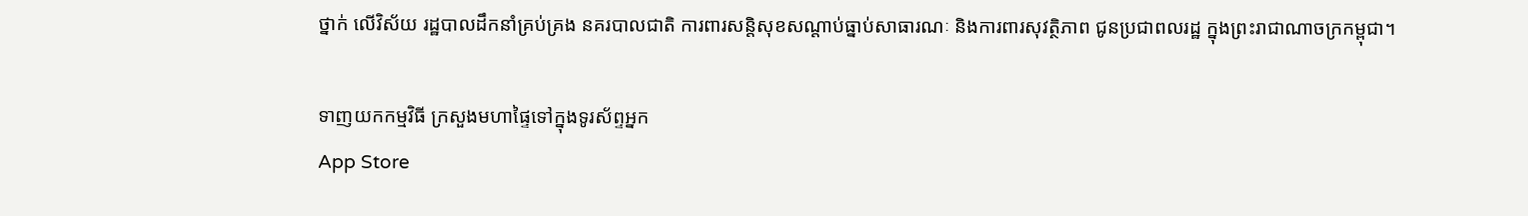ថ្នាក់ លើវិស័យ រដ្ឋបាលដឹកនាំគ្រប់គ្រង នគរបាលជាតិ ការពារសន្តិសុខសណ្តាប់ធ្នាប់សាធារណៈ និងការពារសុវត្ថិភាព ជូនប្រជាពលរដ្ឋ ក្នុងព្រះរាជាណាចក្រកម្ពុជា។

ទាញយកកម្មវិធី ក្រសួងមហាផ្ទៃទៅក្នុងទូរស័ព្ទអ្នក
App Store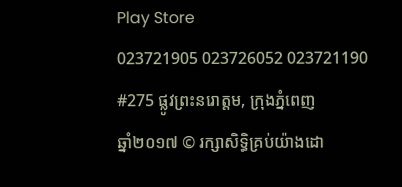Play Store
023721905 023726052 023721190
#275 ផ្លូវព្រះនរោត្តម, ក្រុងភ្នំពេញ
ឆ្នាំ២០១៧ © រក្សាសិទ្ធិគ្រប់យ៉ាងដោ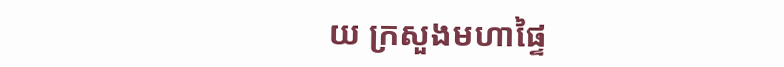យ ក្រសួងមហាផ្ទៃ